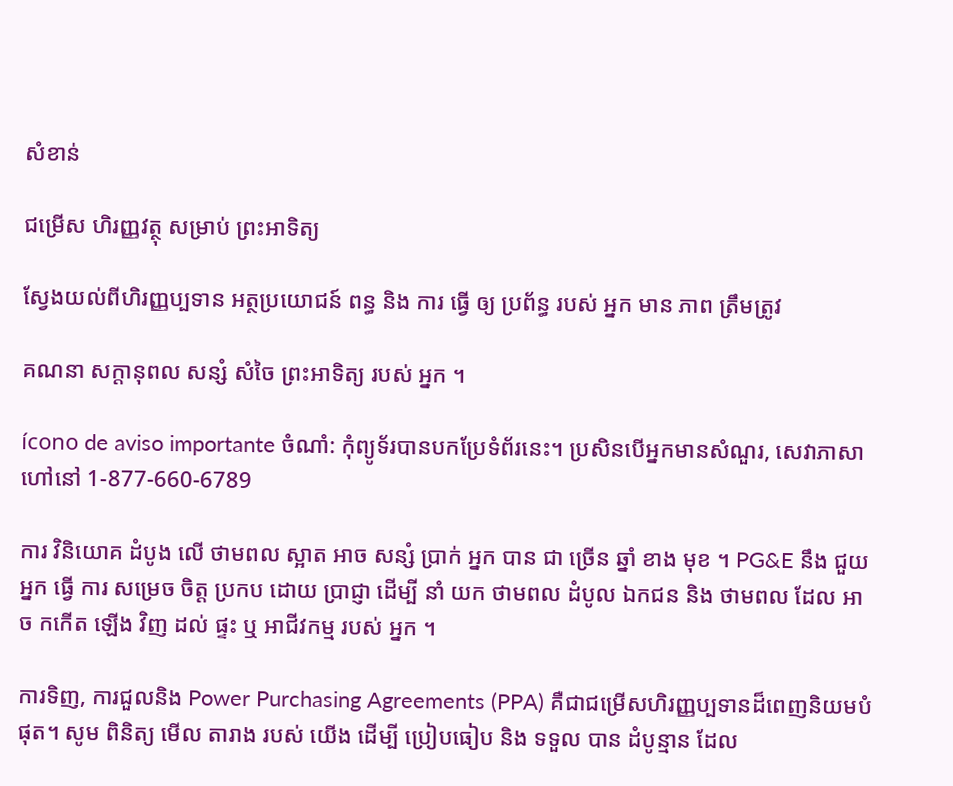សំខាន់

ជម្រើស ហិរញ្ញវត្ថុ សម្រាប់ ព្រះអាទិត្យ

ស្វែងយល់ពីហិរញ្ញប្បទាន អត្ថប្រយោជន៍ ពន្ធ និង ការ ធ្វើ ឲ្យ ប្រព័ន្ធ របស់ អ្នក មាន ភាព ត្រឹមត្រូវ

គណនា សក្តានុពល សន្សំ សំចៃ ព្រះអាទិត្យ របស់ អ្នក ។

ícono de aviso importante ចំណាំ: កុំព្យូទ័របានបកប្រែទំព័រនេះ។ ប្រសិនបើអ្នកមានសំណួរ, សេវាភាសាហៅនៅ 1-877-660-6789

ការ វិនិយោគ ដំបូង លើ ថាមពល ស្អាត អាច សន្សំ ប្រាក់ អ្នក បាន ជា ច្រើន ឆ្នាំ ខាង មុខ ។ PG&E នឹង ជួយ អ្នក ធ្វើ ការ សម្រេច ចិត្ត ប្រកប ដោយ ប្រាជ្ញា ដើម្បី នាំ យក ថាមពល ដំបូល ឯកជន និង ថាមពល ដែល អាច កកើត ឡើង វិញ ដល់ ផ្ទះ ឬ អាជីវកម្ម របស់ អ្នក ។

ការទិញ, ការជួលនិង Power Purchasing Agreements (PPA) គឺជាជម្រើសហិរញ្ញប្បទានដ៏ពេញនិយមបំផុត។ សូម ពិនិត្យ មើល តារាង របស់ យើង ដើម្បី ប្រៀបធៀប និង ទទួល បាន ដំបូន្មាន ដែល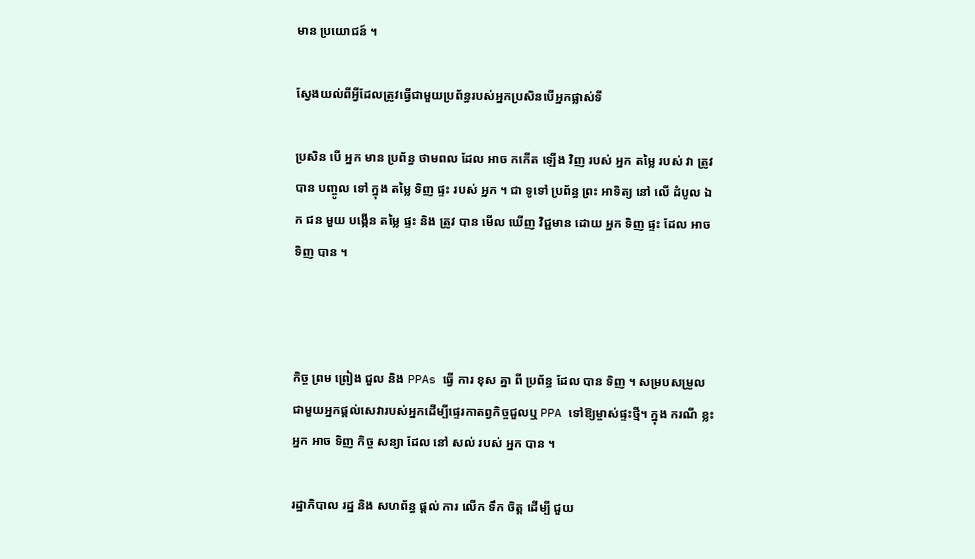មាន ប្រយោជន៍ ។

ស្វែងយល់ពីអ្វីដែលត្រូវធ្វើជាមួយប្រព័ន្ធរបស់អ្នកប្រសិនបើអ្នកផ្លាស់ទី

ប្រសិន បើ អ្នក មាន ប្រព័ន្ធ ថាមពល ដែល អាច កកើត ឡើង វិញ របស់ អ្នក តម្លៃ របស់ វា ត្រូវ បាន បញ្ចូល ទៅ ក្នុង តម្លៃ ទិញ ផ្ទះ របស់ អ្នក ។ ជា ទូទៅ ប្រព័ន្ធ ព្រះ អាទិត្យ នៅ លើ ដំបូល ឯក ជន មួយ បង្កើន តម្លៃ ផ្ទះ និង ត្រូវ បាន មើល ឃើញ វិជ្ជមាន ដោយ អ្នក ទិញ ផ្ទះ ដែល អាច ទិញ បាន ។



កិច្ច ព្រម ព្រៀង ជួល និង PPAs ធ្វើ ការ ខុស គ្នា ពី ប្រព័ន្ធ ដែល បាន ទិញ ។ សម្របសម្រួលជាមួយអ្នកផ្តល់សេវារបស់អ្នកដើម្បីផ្ទេរកាតព្វកិច្ចជួលឬ PPA ទៅឱ្យម្ចាស់ផ្ទះថ្មី។ ក្នុង ករណី ខ្លះ អ្នក អាច ទិញ កិច្ច សន្យា ដែល នៅ សល់ របស់ អ្នក បាន ។

រដ្ឋាភិបាល រដ្ឋ និង សហព័ន្ធ ផ្តល់ ការ លើក ទឹក ចិត្ត ដើម្បី ជួយ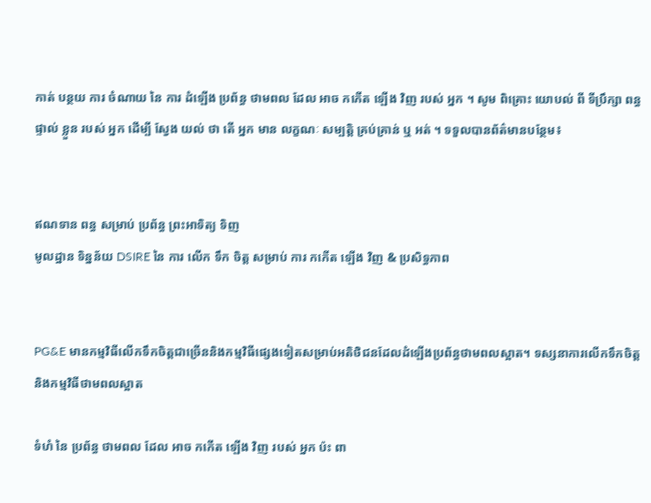កាត់ បន្ថយ ការ ចំណាយ នៃ ការ ដំឡើង ប្រព័ន្ធ ថាមពល ដែល អាច កកើត ឡើង វិញ របស់ អ្នក ។ សូម ពិគ្រោះ យោបល់ ពី ទីប្រឹក្សា ពន្ធ ផ្ទាល់ ខ្លួន របស់ អ្នក ដើម្បី ស្វែង យល់ ថា តើ អ្នក មាន លក្ខណៈ សម្បត្តិ គ្រប់គ្រាន់ ឬ អត់ ។ ទទួលបានព័ត៌មានបន្ថែម៖


ឥណទាន ពន្ធ សម្រាប់ ប្រព័ន្ធ ព្រះអាទិត្យ ទិញ
មូលដ្ឋាន ទិន្នន័យ DSIRE នៃ ការ លើក ទឹក ចិត្ត សម្រាប់ ការ កកើត ឡើង វិញ & ប្រសិទ្ធភាព


PG&E មានកម្មវិធីលើកទឹកចិត្តជាច្រើននិងកម្មវិធីផ្សេងទៀតសម្រាប់អតិថិជនដែលដំឡើងប្រព័ន្ធថាមពលស្អាត។ ទស្សនាការលើកទឹកចិត្ត និងកម្មវិធីថាមពលស្អាត

ទំហំ នៃ ប្រព័ន្ធ ថាមពល ដែល អាច កកើត ឡើង វិញ របស់ អ្នក ប៉ះ ពា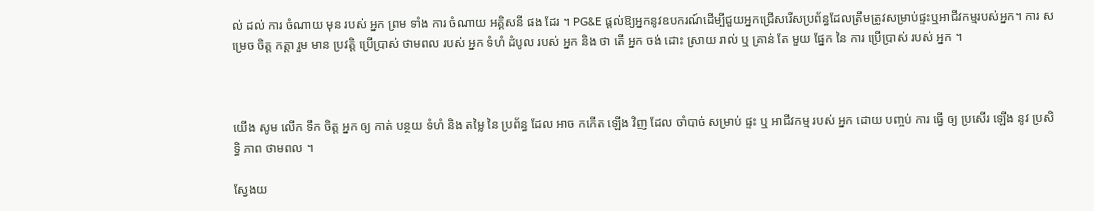ល់ ដល់ ការ ចំណាយ មុន របស់ អ្នក ព្រម ទាំង ការ ចំណាយ អគ្គិសនី ផង ដែរ ។ PG&E ផ្តល់ឱ្យអ្នកនូវឧបករណ៍ដើម្បីជួយអ្នកជ្រើសរើសប្រព័ន្ធដែលត្រឹមត្រូវសម្រាប់ផ្ទះឬអាជីវកម្មរបស់អ្នក។ ការ សម្រេច ចិត្ត កត្តា រួម មាន ប្រវត្តិ ប្រើប្រាស់ ថាមពល របស់ អ្នក ទំហំ ដំបូល របស់ អ្នក និង ថា តើ អ្នក ចង់ ដោះ ស្រាយ រាល់ ឬ គ្រាន់ តែ មួយ ផ្នែក នៃ ការ ប្រើប្រាស់ របស់ អ្នក ។



យើង សូម លើក ទឹក ចិត្ត អ្នក ឲ្យ កាត់ បន្ថយ ទំហំ និង តម្លៃ នៃ ប្រព័ន្ធ ដែល អាច កកើត ឡើង វិញ ដែល ចាំបាច់ សម្រាប់ ផ្ទះ ឬ អាជីវកម្ម របស់ អ្នក ដោយ បញ្ចប់ ការ ធ្វើ ឲ្យ ប្រសើរ ឡើង នូវ ប្រសិទ្ធិ ភាព ថាមពល ។

ស្វែងយ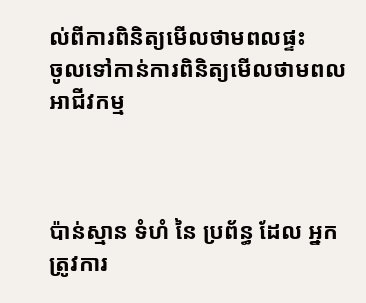ល់ពីការពិនិត្យមើលថាមពលផ្ទះ
ចូលទៅកាន់ការពិនិត្យមើលថាមពលអាជីវកម្ម



ប៉ាន់ស្មាន ទំហំ នៃ ប្រព័ន្ធ ដែល អ្នក ត្រូវការ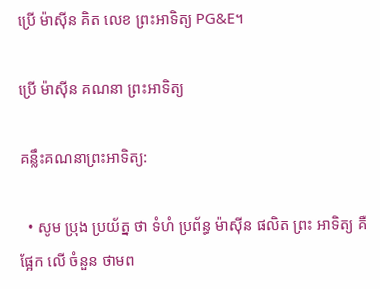ប្រើ ម៉ាស៊ីន គិត លេខ ព្រះអាទិត្យ PG&E។

ប្រើ ម៉ាស៊ីន គណនា ព្រះអាទិត្យ

គន្លឹះគណនាព្រះអាទិត្យ:

  • សូម ប្រុង ប្រយ័ត្ន ថា ទំហំ ប្រព័ន្ធ ម៉ាស៊ីន ផលិត ព្រះ អាទិត្យ គឺ ផ្អែក លើ ចំនួន ថាមព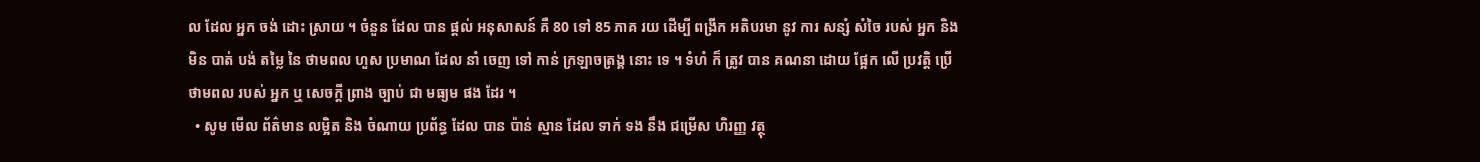ល ដែល អ្នក ចង់ ដោះ ស្រាយ ។ ចំនួន ដែល បាន ផ្តល់ អនុសាសន៍ គឺ 80 ទៅ 85 ភាគ រយ ដើម្បី ពង្រីក អតិបរមា នូវ ការ សន្សំ សំចៃ របស់ អ្នក និង មិន បាត់ បង់ តម្លៃ នៃ ថាមពល ហួស ប្រមាណ ដែល នាំ ចេញ ទៅ កាន់ ក្រឡាចត្រង្គ នោះ ទេ ។ ទំហំ ក៏ ត្រូវ បាន គណនា ដោយ ផ្អែក លើ ប្រវត្តិ ប្រើ ថាមពល របស់ អ្នក ឬ សេចក្តី ព្រាង ច្បាប់ ជា មធ្យម ផង ដែរ ។
  • សូម មើល ព័ត៌មាន លម្អិត និង ចំណាយ ប្រព័ន្ធ ដែល បាន ប៉ាន់ ស្មាន ដែល ទាក់ ទង នឹង ជម្រើស ហិរញ្ញ វត្ថុ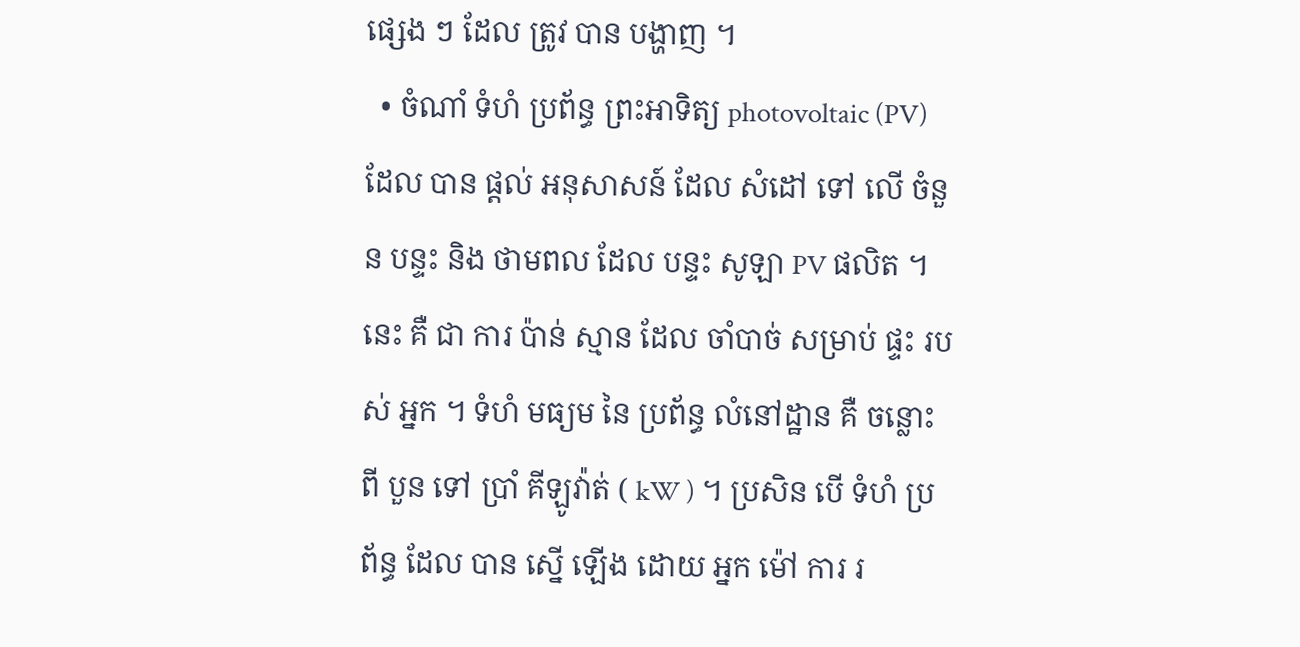ផ្សេង ៗ ដែល ត្រូវ បាន បង្ហាញ ។
  • ចំណាំ ទំហំ ប្រព័ន្ធ ព្រះអាទិត្យ photovoltaic (PV) ដែល បាន ផ្តល់ អនុសាសន៍ ដែល សំដៅ ទៅ លើ ចំនួន បន្ទះ និង ថាមពល ដែល បន្ទះ សូឡា PV ផលិត ។ នេះ គឺ ជា ការ ប៉ាន់ ស្មាន ដែល ចាំបាច់ សម្រាប់ ផ្ទះ របស់ អ្នក ។ ទំហំ មធ្យម នៃ ប្រព័ន្ធ លំនៅដ្ឋាន គឺ ចន្លោះ ពី បួន ទៅ ប្រាំ គីឡូវ៉ាត់ ( kW ) ។ ប្រសិន បើ ទំហំ ប្រព័ន្ធ ដែល បាន ស្នើ ឡើង ដោយ អ្នក ម៉ៅ ការ រ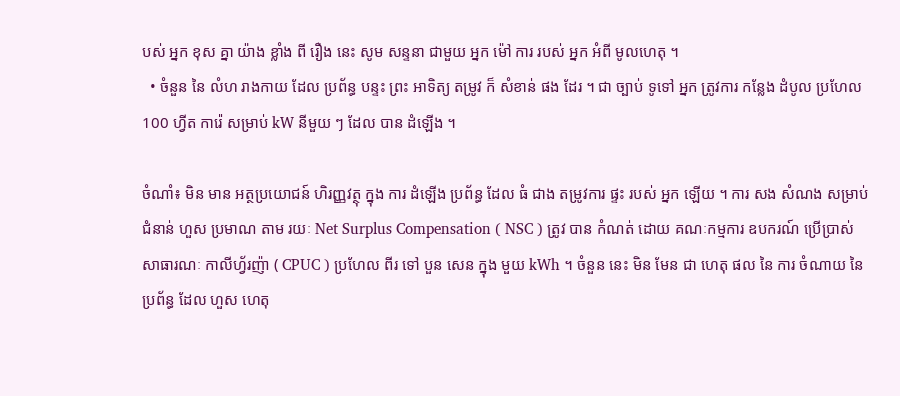បស់ អ្នក ខុស គ្នា យ៉ាង ខ្លាំង ពី រឿង នេះ សូម សន្ទនា ជាមួយ អ្នក ម៉ៅ ការ របស់ អ្នក អំពី មូលហេតុ ។
  • ចំនួន នៃ លំហ រាងកាយ ដែល ប្រព័ន្ធ បន្ទះ ព្រះ អាទិត្យ តម្រូវ ក៏ សំខាន់ ផង ដែរ ។ ជា ច្បាប់ ទូទៅ អ្នក ត្រូវការ កន្លែង ដំបូល ប្រហែល 100 ហ្វីត ការ៉េ សម្រាប់ kW នីមួយ ៗ ដែល បាន ដំឡើង ។

ចំណាំ៖ មិន មាន អត្ថប្រយោជន៍ ហិរញ្ញវត្ថុ ក្នុង ការ ដំឡើង ប្រព័ន្ធ ដែល ធំ ជាង តម្រូវការ ផ្ទះ របស់ អ្នក ឡើយ ។ ការ សង សំណង សម្រាប់ ជំនាន់ ហួស ប្រមាណ តាម រយៈ Net Surplus Compensation ( NSC ) ត្រូវ បាន កំណត់ ដោយ គណៈកម្មការ ឧបករណ៍ ប្រើប្រាស់ សាធារណៈ កាលីហ្វ័រញ៉ា ( CPUC ) ប្រហែល ពីរ ទៅ បួន សេន ក្នុង មួយ kWh ។ ចំនួន នេះ មិន មែន ជា ហេតុ ផល នៃ ការ ចំណាយ នៃ ប្រព័ន្ធ ដែល ហួស ហេតុ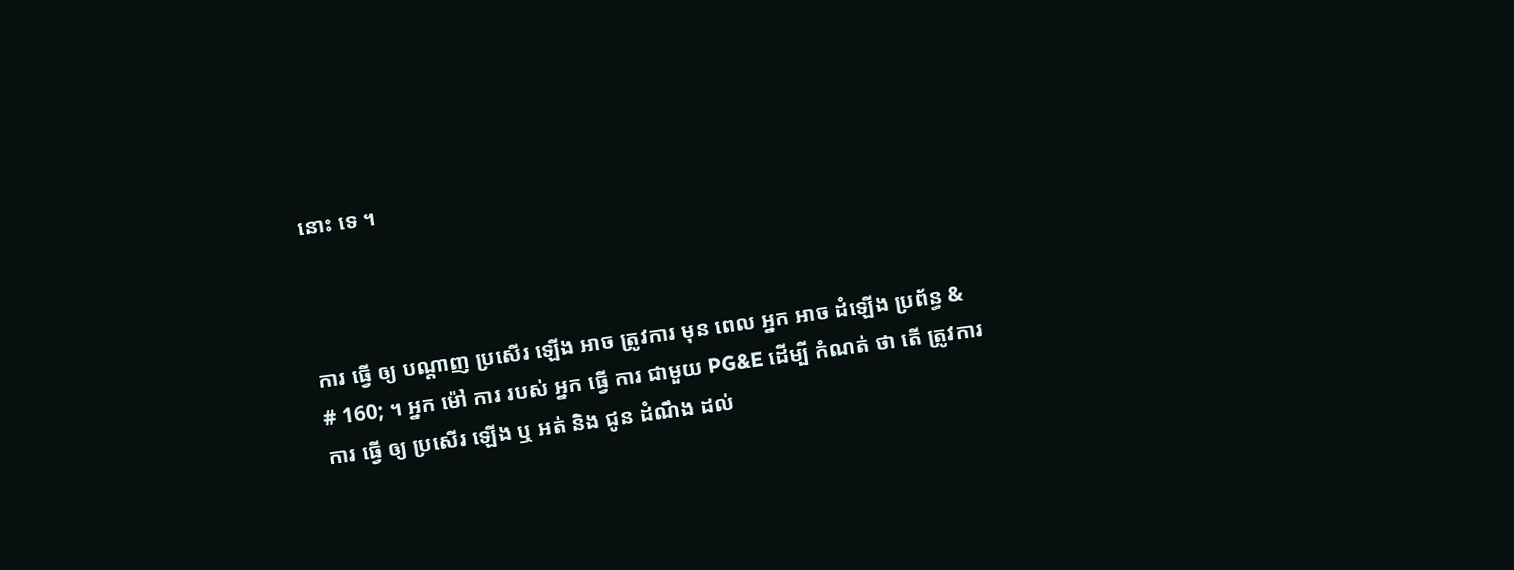នោះ ទេ ។



ការ ធ្វើ ឲ្យ បណ្ដាញ ប្រសើរ ឡើង អាច ត្រូវការ មុន ពេល អ្នក អាច ដំឡើង ប្រព័ន្ធ & # 160; ។ អ្នក ម៉ៅ ការ របស់ អ្នក ធ្វើ ការ ជាមួយ PG&E ដើម្បី កំណត់ ថា តើ ត្រូវការ ការ ធ្វើ ឲ្យ ប្រសើរ ឡើង ឬ អត់ និង ជូន ដំណឹង ដល់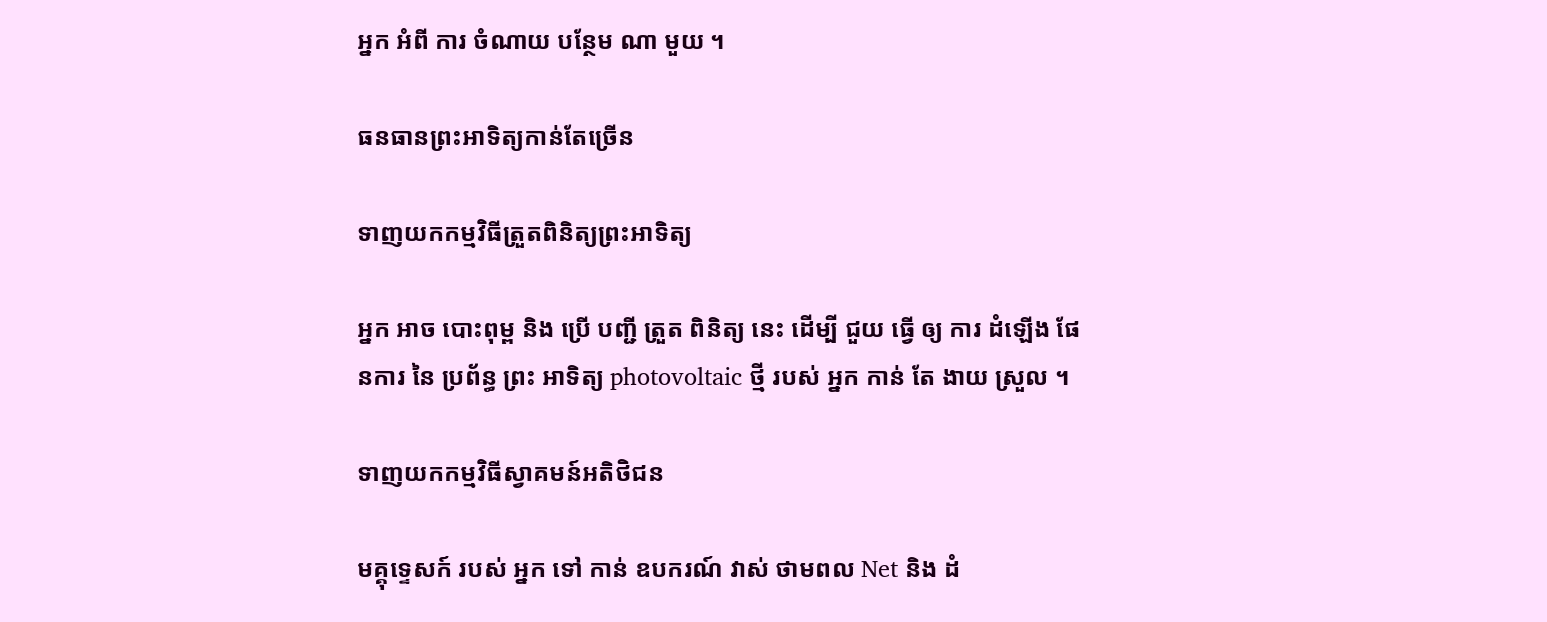អ្នក អំពី ការ ចំណាយ បន្ថែម ណា មួយ ។

ធនធានព្រះអាទិត្យកាន់តែច្រើន

ទាញយកកម្មវិធីត្រួតពិនិត្យព្រះអាទិត្យ

អ្នក អាច បោះពុម្ព និង ប្រើ បញ្ជី ត្រួត ពិនិត្យ នេះ ដើម្បី ជួយ ធ្វើ ឲ្យ ការ ដំឡើង ផែនការ នៃ ប្រព័ន្ធ ព្រះ អាទិត្យ photovoltaic ថ្មី របស់ អ្នក កាន់ តែ ងាយ ស្រួល ។

ទាញយកកម្មវិធីស្វាគមន៍អតិថិជន

មគ្គុទ្ទេសក៍ របស់ អ្នក ទៅ កាន់ ឧបករណ៍ វាស់ ថាមពល Net និង ដំ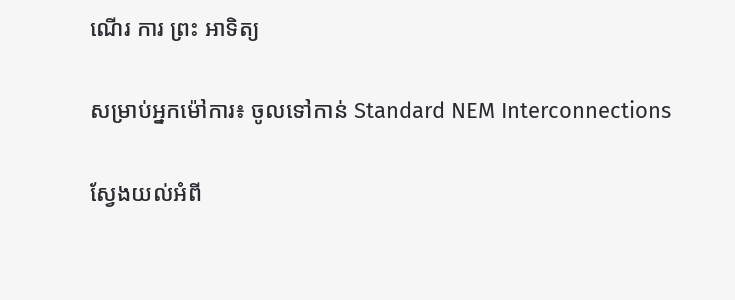ណើរ ការ ព្រះ អាទិត្យ

សម្រាប់អ្នកម៉ៅការ៖ ចូលទៅកាន់ Standard NEM Interconnections

ស្វែងយល់អំពី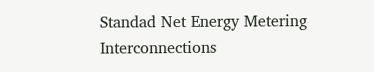Standad Net Energy Metering Interconnections